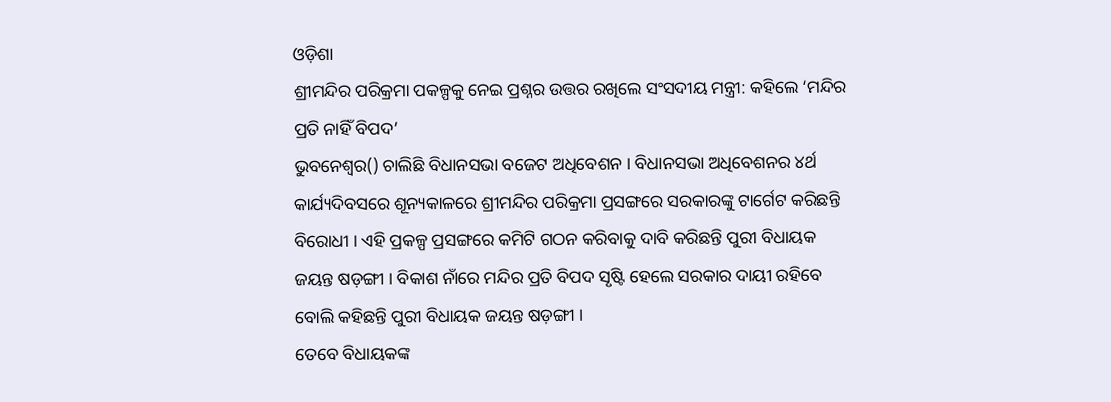ଓଡ଼ିଶା
ଶ୍ରୀମନ୍ଦିର ପରିକ୍ରମା ପକଳ୍ପକୁ ନେଇ ପ୍ରଶ୍ନର ଉତ୍ତର ରଖିଲେ ସଂସଦୀୟ ମନ୍ତ୍ରୀ: କହିଲେ ‘ମନ୍ଦିର ପ୍ରତି ନାହିଁ ବିପଦ’
ଭୁବନେଶ୍ୱର() ଚାଲିଛି ବିଧାନସଭା ବଜେଟ ଅଧିବେଶନ । ବିଧାନସଭା ଅଧିବେଶନର ୪ର୍ଥ କାର୍ଯ୍ୟଦିବସରେ ଶୂନ୍ୟକାଳରେ ଶ୍ରୀମନ୍ଦିର ପରିକ୍ରମା ପ୍ରସଙ୍ଗରେ ସରକାରଙ୍କୁ ଟାର୍ଗେଟ କରିଛନ୍ତି ବିରୋଧୀ । ଏହି ପ୍ରକଳ୍ପ ପ୍ରସଙ୍ଗରେ କମିଟି ଗଠନ କରିବାକୁ ଦାବି କରିଛନ୍ତି ପୁରୀ ବିଧାୟକ ଜୟନ୍ତ ଷଡ଼ଙ୍ଗୀ । ବିକାଶ ନାଁରେ ମନ୍ଦିର ପ୍ରତି ବିପଦ ସୃଷ୍ଟି ହେଲେ ସରକାର ଦାୟୀ ରହିବେ ବୋଲି କହିଛନ୍ତି ପୁରୀ ବିଧାୟକ ଜୟନ୍ତ ଷଡ଼ଙ୍ଗୀ ।
ତେବେ ବିଧାୟକଙ୍କ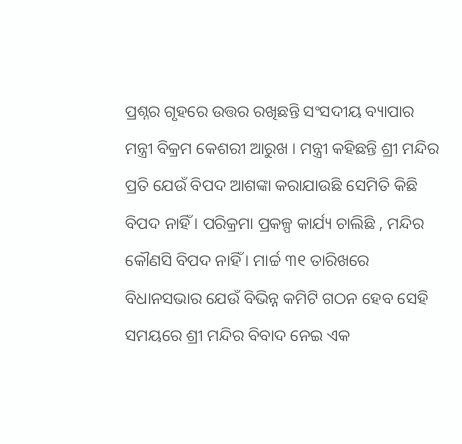ପ୍ରଶ୍ନର ଗୃହରେ ଉତ୍ତର ରଖିଛନ୍ତି ସଂସଦୀୟ ବ୍ୟାପାର ମନ୍ତ୍ରୀ ବିକ୍ରମ କେଶରୀ ଆରୁଖ । ମନ୍ତ୍ରୀ କହିଛନ୍ତି ଶ୍ରୀ ମନ୍ଦିର ପ୍ରତି ଯେଉଁ ବିପଦ ଆଶଙ୍କା କରାଯାଉଛି ସେମିତି କିଛି ବିପଦ ନାହିଁ । ପରିକ୍ରମା ପ୍ରକଳ୍ପ କାର୍ଯ୍ୟ ଚାଲିଛି , ମନ୍ଦିର କୌଣସି ବିପଦ ନାହିଁ । ମାର୍ଚ୍ଚ ୩୧ ତାରିଖରେ ବିଧାନସଭାର ଯେଉଁ ବିଭିନ୍ନ କମିଟି ଗଠନ ହେବ ସେହି ସମୟରେ ଶ୍ରୀ ମନ୍ଦିର ବିବାଦ ନେଇ ଏକ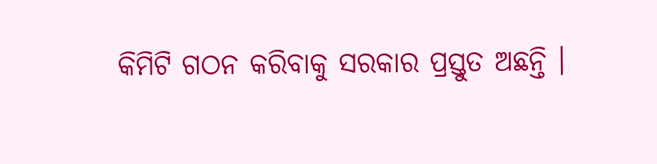କିମିଟି ଗଠନ କରିବାକୁ ସରକାର ପ୍ରସ୍ତୁତ ଅଛନ୍ତି ।